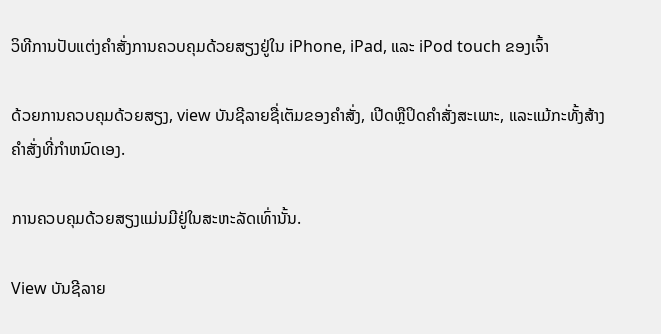ວິທີການປັບແຕ່ງຄໍາສັ່ງການຄວບຄຸມດ້ວຍສຽງຢູ່ໃນ iPhone, iPad, ແລະ iPod touch ຂອງເຈົ້າ

ດ້ວຍການຄວບຄຸມດ້ວຍສຽງ, view ບັນຊີລາຍຊື່ເຕັມຂອງຄໍາສັ່ງ, ເປີດຫຼືປິດຄໍາສັ່ງສະເພາະ, ແລະແມ້ກະທັ້ງສ້າງຄໍາສັ່ງທີ່ກໍາຫນົດເອງ.

ການຄວບຄຸມດ້ວຍສຽງແມ່ນມີຢູ່ໃນສະຫະລັດເທົ່ານັ້ນ.

View ບັນຊີລາຍ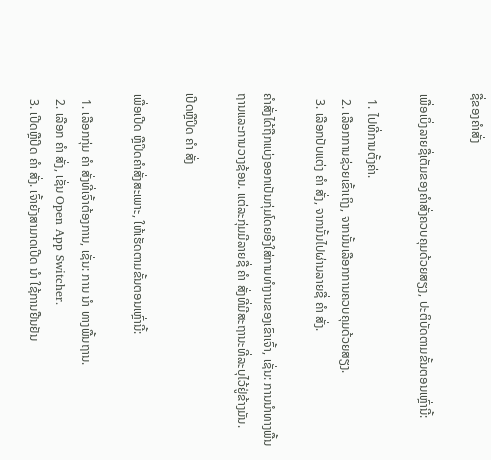ຊື່ຂອງຄໍາສັ່ງ

ເພື່ອເບິ່ງລາຍຊື່ເຕັມຂອງຄໍາສັ່ງຄວບຄຸມດ້ວຍສຽງ, ປະຕິບັດຕາມຂັ້ນຕອນເຫຼົ່ານີ້:

  1. ໄປທີ່ການຕັ້ງຄ່າ.
  2. ເລືອກການຊ່ວຍເຂົ້າເຖິງ, ຈາກນັ້ນເລືອກການຄວບຄຸມດ້ວຍສຽງ.
  3. ເລືອກປັບແຕ່ງ ຄຳ ສັ່ງ, ຈາກນັ້ນໄປຜ່ານລາຍຊື່ ຄຳ ສັ່ງ.

ຄໍາສັ່ງໄດ້ຖືກແບ່ງອອກເປັນກຸ່ມໂດຍອີງໃສ່ການທໍາງານຂອງເຂົາເຈົ້າ, ເຊັ່ນ: ການນໍາທາງພື້ນຖານແລະການວາງຊ້ອນ. ແຕ່ລະກຸ່ມມີລາຍຊື່ ຄຳ ສັ່ງທີ່ມີສະຖານະທີ່ລະບຸໄວ້ຢູ່ຂ້າງມັນ.

ເປີດຫຼືປິດ ຄຳ ສັ່ງ

ເພື່ອເປີດ ຫຼືປິດຄຳສັ່ງສະເພາະ, ໃຫ້ເຮັດຕາມຂັ້ນຕອນເຫຼົ່ານີ້:

  1. ເລືອກກຸ່ມ ຄຳ ສັ່ງທີ່ເຈົ້າຕ້ອງການ, ເຊັ່ນ: ການ ນຳ ທາງພື້ນຖານ.
  2. ເລືອກ ຄຳ ສັ່ງ, ເຊັ່ນ Open App Switcher.
  3. ເປີດຫຼືປິດ ຄຳ ສັ່ງ. ເຈົ້າຍັງສາມາດເປີດ ນຳ ໃຊ້ການຢືນຢັນ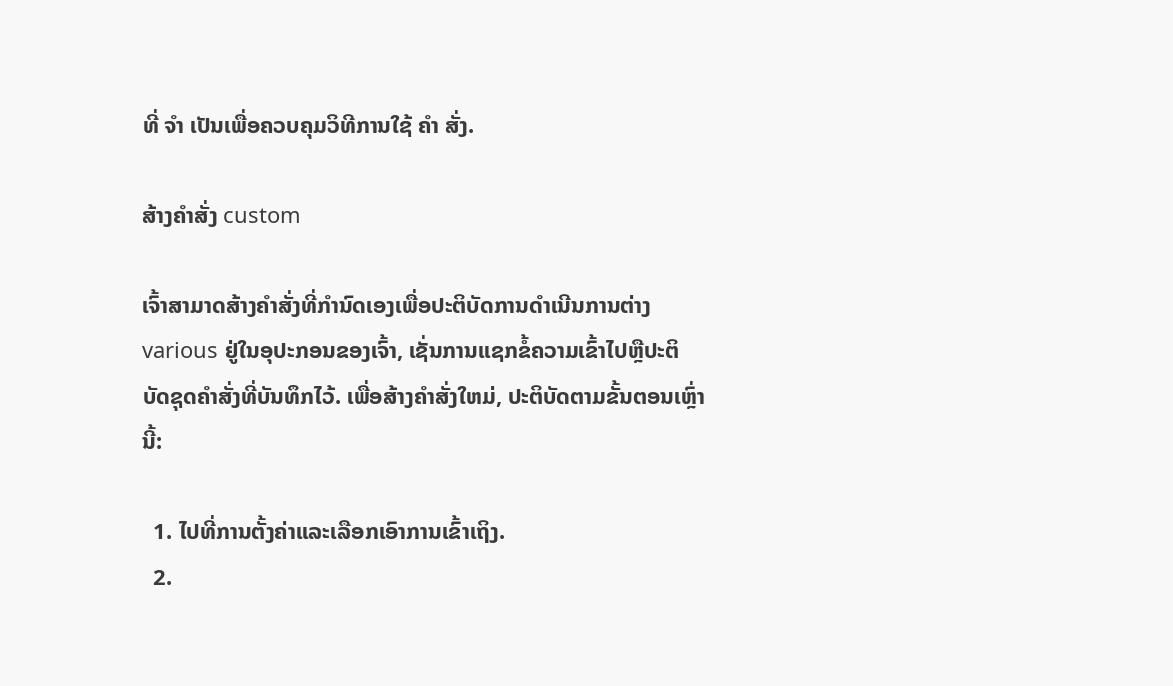ທີ່ ຈຳ ເປັນເພື່ອຄວບຄຸມວິທີການໃຊ້ ຄຳ ສັ່ງ.

ສ້າງຄໍາສັ່ງ custom

ເຈົ້າສາມາດສ້າງຄໍາສັ່ງທີ່ກໍານົດເອງເພື່ອປະຕິບັດການດໍາເນີນການຕ່າງ various ຢູ່ໃນອຸປະກອນຂອງເຈົ້າ, ເຊັ່ນການແຊກຂໍ້ຄວາມເຂົ້າໄປຫຼືປະຕິບັດຊຸດຄໍາສັ່ງທີ່ບັນທຶກໄວ້. ເພື່ອສ້າງຄໍາສັ່ງໃຫມ່, ປະຕິບັດຕາມຂັ້ນຕອນເຫຼົ່ານີ້:

  1. ໄປທີ່ການຕັ້ງຄ່າແລະເລືອກເອົາການເຂົ້າເຖິງ.
  2.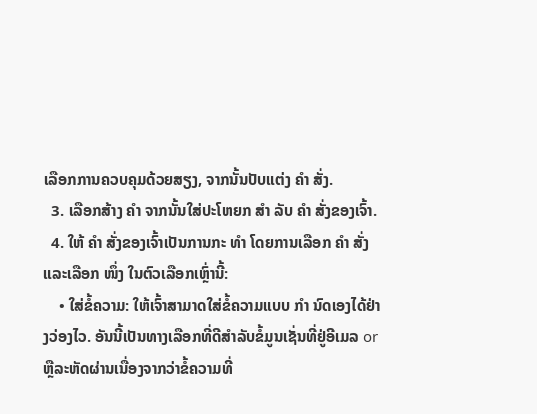ເລືອກການຄວບຄຸມດ້ວຍສຽງ, ຈາກນັ້ນປັບແຕ່ງ ຄຳ ສັ່ງ.
  3. ເລືອກສ້າງ ຄຳ ຈາກນັ້ນໃສ່ປະໂຫຍກ ສຳ ລັບ ຄຳ ສັ່ງຂອງເຈົ້າ.
  4. ໃຫ້ ຄຳ ສັ່ງຂອງເຈົ້າເປັນການກະ ທຳ ໂດຍການເລືອກ ຄຳ ສັ່ງແລະເລືອກ ໜຶ່ງ ໃນຕົວເລືອກເຫຼົ່ານີ້:
    • ໃສ່ຂໍ້ຄວາມ: ໃຫ້ເຈົ້າສາມາດໃສ່ຂໍ້ຄວາມແບບ ກຳ ນົດເອງໄດ້ຢ່າງວ່ອງໄວ. ອັນນີ້ເປັນທາງເລືອກທີ່ດີສໍາລັບຂໍ້ມູນເຊັ່ນທີ່ຢູ່ອີເມລ or ຫຼືລະຫັດຜ່ານເນື່ອງຈາກວ່າຂໍ້ຄວາມທີ່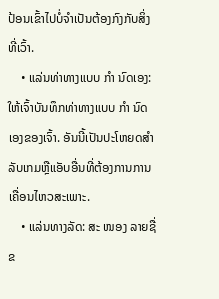ປ້ອນເຂົ້າໄປບໍ່ຈໍາເປັນຕ້ອງກົງກັບສິ່ງທີ່ເວົ້າ.
    • ແລ່ນທ່າທາງແບບ ກຳ ນົດເອງ: ໃຫ້ເຈົ້າບັນທຶກທ່າທາງແບບ ກຳ ນົດເອງຂອງເຈົ້າ. ອັນນີ້ເປັນປະໂຫຍດສໍາລັບເກມຫຼືແອັບອື່ນທີ່ຕ້ອງການການເຄື່ອນໄຫວສະເພາະ.
    • ແລ່ນທາງລັດ: ສະ ໜອງ ລາຍຊື່ຂ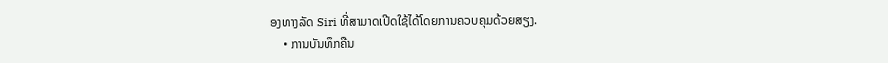ອງທາງລັດ Siri ທີ່ສາມາດເປີດໃຊ້ໄດ້ໂດຍການຄວບຄຸມດ້ວຍສຽງ.
    • ການບັນທຶກຄືນ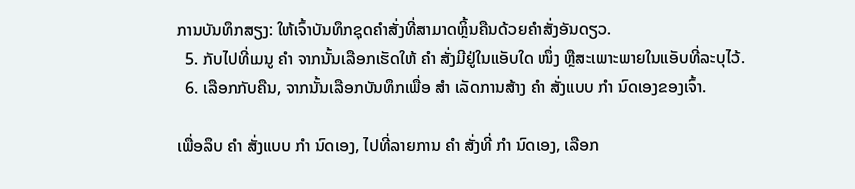ການບັນທຶກສຽງ: ໃຫ້ເຈົ້າບັນທຶກຊຸດຄໍາສັ່ງທີ່ສາມາດຫຼິ້ນຄືນດ້ວຍຄໍາສັ່ງອັນດຽວ.
  5. ກັບໄປທີ່ເມນູ ຄຳ ຈາກນັ້ນເລືອກເຮັດໃຫ້ ຄຳ ສັ່ງມີຢູ່ໃນແອັບໃດ ໜຶ່ງ ຫຼືສະເພາະພາຍໃນແອັບທີ່ລະບຸໄວ້.
  6. ເລືອກກັບຄືນ, ຈາກນັ້ນເລືອກບັນທຶກເພື່ອ ສຳ ເລັດການສ້າງ ຄຳ ສັ່ງແບບ ກຳ ນົດເອງຂອງເຈົ້າ.

ເພື່ອລຶບ ຄຳ ສັ່ງແບບ ກຳ ນົດເອງ, ໄປທີ່ລາຍການ ຄຳ ສັ່ງທີ່ ກຳ ນົດເອງ, ເລືອກ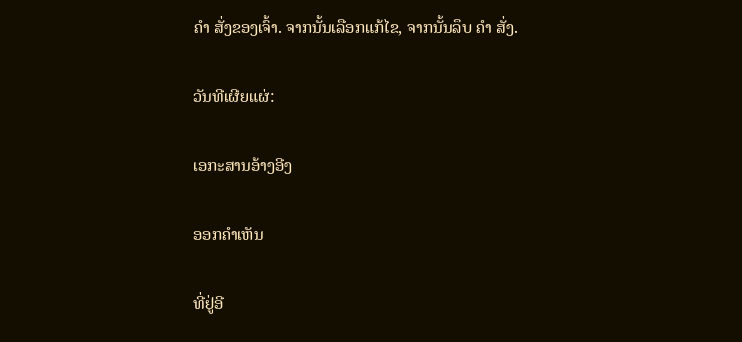ຄຳ ສັ່ງຂອງເຈົ້າ. ຈາກນັ້ນເລືອກແກ້ໄຂ, ຈາກນັ້ນລຶບ ຄຳ ສັ່ງ.

ວັນທີເຜີຍແຜ່:

ເອກະສານອ້າງອີງ

ອອກຄໍາເຫັນ

ທີ່ຢູ່ອີ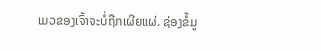ເມວຂອງເຈົ້າຈະບໍ່ຖືກເຜີຍແຜ່. ຊ່ອງຂໍ້ມູ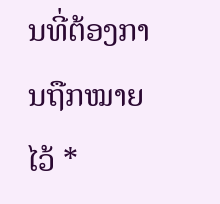ນທີ່ຕ້ອງການຖືກໝາຍໄວ້ *